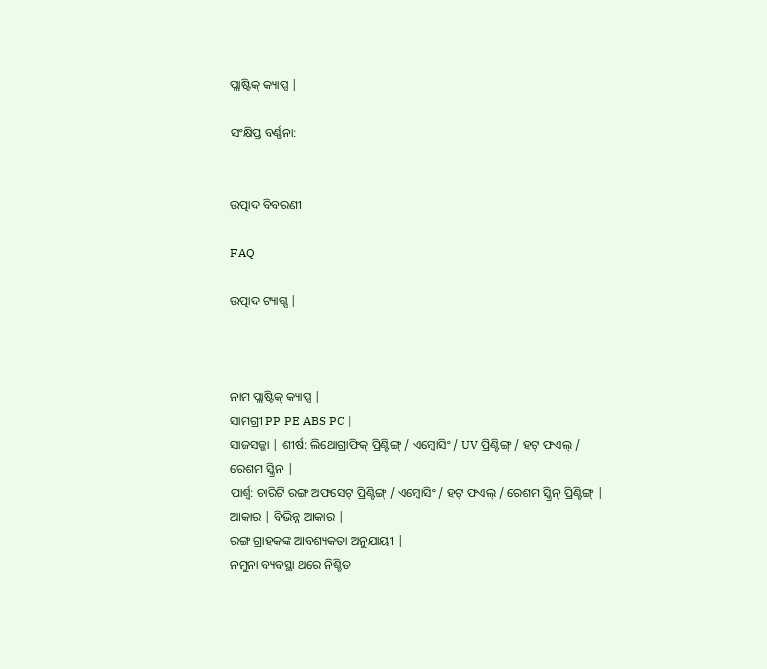ପ୍ଲାଷ୍ଟିକ୍ କ୍ୟାପ୍ସ |

ସଂକ୍ଷିପ୍ତ ବର୍ଣ୍ଣନା:


ଉତ୍ପାଦ ବିବରଣୀ

FAQ

ଉତ୍ପାଦ ଟ୍ୟାଗ୍ସ |



ନାମ ପ୍ଲାଷ୍ଟିକ୍ କ୍ୟାପ୍ସ |
ସାମଗ୍ରୀ PP PE ABS PC |
ସାଜସଜ୍ଜା | ଶୀର୍ଷ: ଲିଥୋଗ୍ରାଫିକ୍ ପ୍ରିଣ୍ଟିଙ୍ଗ୍ / ଏମ୍ବୋସିଂ / UV ପ୍ରିଣ୍ଟିଙ୍ଗ୍ / ହଟ୍ ଫଏଲ୍ / ରେଶମ ସ୍କ୍ରିନ |
ପାର୍ଶ୍ୱ: ଚାରିଟି ରଙ୍ଗ ଅଫସେଟ୍ ପ୍ରିଣ୍ଟିଙ୍ଗ୍ / ଏମ୍ବୋସିଂ / ହଟ୍ ଫଏଲ୍ / ରେଶମ ସ୍କ୍ରିନ୍ ପ୍ରିଣ୍ଟିଙ୍ଗ୍ |
ଆକାର | ବିଭିନ୍ନ ଆକାର |
ରଙ୍ଗ ଗ୍ରାହକଙ୍କ ଆବଶ୍ୟକତା ଅନୁଯାୟୀ |
ନମୁନା ବ୍ୟବସ୍ଥା ଥରେ ନିଶ୍ଚିତ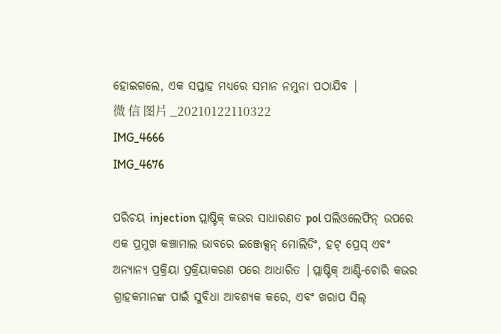ହୋଇଗଲେ, ଏକ ସପ୍ତାହ ମଧ୍ୟରେ ସମାନ ନମୁନା ପଠାଯିବ |
微 信 图片 _20210122110322
IMG_4666
IMG_4676

ପରିଚୟ injection ପ୍ଲାଷ୍ଟିକ୍ କଭର ସାଧାରଣତ pol ପଲିଓଲେଫିନ୍ ଉପରେ ଏକ ପ୍ରମୁଖ କଞ୍ଚାମାଲ ଭାବରେ ଇଞ୍ଜେକ୍ସନ୍ ମୋଲିଡିଂ, ହଟ୍ ପ୍ରେସ୍ ଏବଂ ଅନ୍ୟାନ୍ୟ ପ୍ରକ୍ରିୟା ପ୍ରକ୍ରିୟାକରଣ ପରେ ଆଧାରିତ |ପ୍ଲାଷ୍ଟିକ୍ ଆଣ୍ଟି-ଚୋରି କଭର ଗ୍ରାହକମାନଙ୍କ ପାଇଁ ସୁବିଧା ଆବଶ୍ୟକ କରେ, ଏବଂ ଖରାପ ସିଲ୍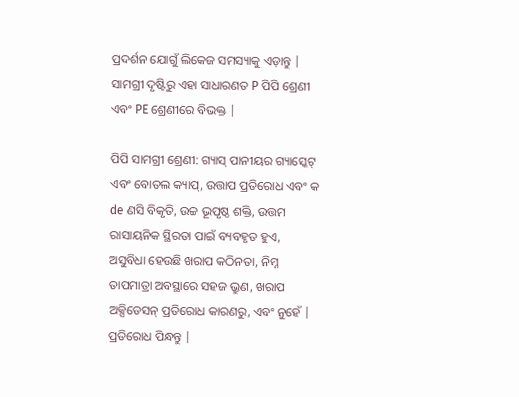ପ୍ରଦର୍ଶନ ଯୋଗୁଁ ଲିକେଜ ସମସ୍ୟାକୁ ଏଡ଼ାନ୍ତୁ |
ସାମଗ୍ରୀ ଦୃଷ୍ଟିରୁ ଏହା ସାଧାରଣତ P ପିପି ଶ୍ରେଣୀ ଏବଂ PE ଶ୍ରେଣୀରେ ବିଭକ୍ତ |

ପିପି ସାମଗ୍ରୀ ଶ୍ରେଣୀ: ଗ୍ୟାସ୍ ପାନୀୟର ଗ୍ୟାସ୍କେଟ୍ ଏବଂ ବୋତଲ କ୍ୟାପ୍, ଉତ୍ତାପ ପ୍ରତିରୋଧ ଏବଂ କ de ଣସି ବିକୃତି, ଉଚ୍ଚ ଭୂପୃଷ୍ଠ ଶକ୍ତି, ଉତ୍ତମ ରାସାୟନିକ ସ୍ଥିରତା ପାଇଁ ବ୍ୟବହୃତ ହୁଏ, ଅସୁବିଧା ହେଉଛି ଖରାପ କଠିନତା, ନିମ୍ନ ତାପମାତ୍ରା ଅବସ୍ଥାରେ ସହଜ ଭ୍ରୁଣ, ଖରାପ ଅକ୍ସିଡେସନ୍ ପ୍ରତିରୋଧ କାରଣରୁ, ଏବଂ ନୁହେଁ | ପ୍ରତିରୋଧ ପିନ୍ଧନ୍ତୁ |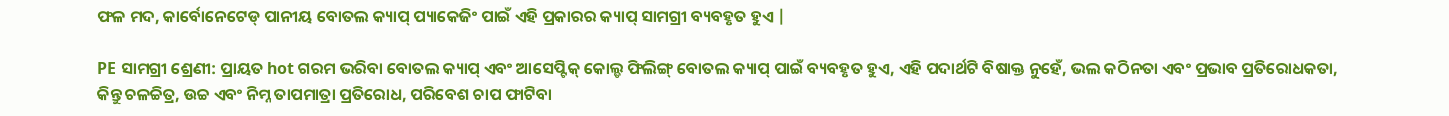ଫଳ ମଦ, କାର୍ବୋନେଟେଡ୍ ପାନୀୟ ବୋତଲ କ୍ୟାପ୍ ପ୍ୟାକେଜିଂ ପାଇଁ ଏହି ପ୍ରକାରର କ୍ୟାପ୍ ସାମଗ୍ରୀ ବ୍ୟବହୃତ ହୁଏ |

PE ସାମଗ୍ରୀ ଶ୍ରେଣୀ: ପ୍ରାୟତ hot ଗରମ ଭରିବା ବୋତଲ କ୍ୟାପ୍ ଏବଂ ଆସେପ୍ଟିକ୍ କୋଲ୍ଡ ଫିଲିଙ୍ଗ୍ ବୋତଲ କ୍ୟାପ୍ ପାଇଁ ବ୍ୟବହୃତ ହୁଏ, ଏହି ପଦାର୍ଥଟି ବିଷାକ୍ତ ନୁହେଁ, ଭଲ କଠିନତା ଏବଂ ପ୍ରଭାବ ପ୍ରତିରୋଧକତା, କିନ୍ତୁ ଚଳଚ୍ଚିତ୍ର, ଉଚ୍ଚ ଏବଂ ନିମ୍ନ ତାପମାତ୍ରା ପ୍ରତିରୋଧ, ପରିବେଶ ଚାପ ଫାଟିବା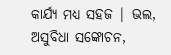କାର୍ଯ୍ୟ ମଧ୍ୟ ସହଜ | ଭଲ, ଅସୁବିଧା ସଙ୍କୋଚନ,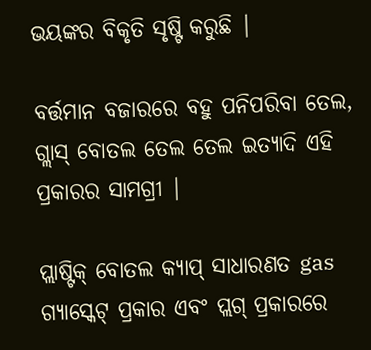ଭୟଙ୍କର ବିକୃତି ସୃଷ୍ଟି କରୁଛି |

ବର୍ତ୍ତମାନ ବଜାରରେ ବହୁ ପନିପରିବା ତେଲ, ଗ୍ଲାସ୍ ବୋତଲ ତେଲ ତେଲ ଇତ୍ୟାଦି ଏହି ପ୍ରକାରର ସାମଗ୍ରୀ |

ପ୍ଲାଷ୍ଟିକ୍ ବୋତଲ କ୍ୟାପ୍ ସାଧାରଣତ gas ଗ୍ୟାସ୍କେଟ୍ ପ୍ରକାର ଏବଂ ପ୍ଲଗ୍ ପ୍ରକାରରେ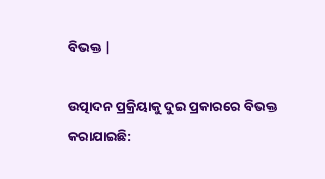ବିଭକ୍ତ |

ଉତ୍ପାଦନ ପ୍ରକ୍ରିୟାକୁ ଦୁଇ ପ୍ରକାରରେ ବିଭକ୍ତ କରାଯାଇଛି: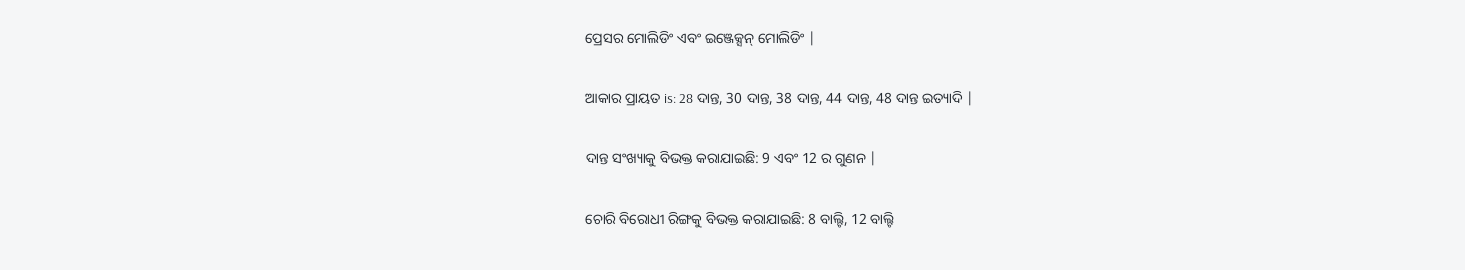ପ୍ରେସର ମୋଲିଡିଂ ଏବଂ ଇଞ୍ଜେକ୍ସନ୍ ମୋଲିଡିଂ |

ଆକାର ପ୍ରାୟତ is: 28 ଦାନ୍ତ, 30 ଦାନ୍ତ, 38 ଦାନ୍ତ, 44 ଦାନ୍ତ, 48 ଦାନ୍ତ ଇତ୍ୟାଦି |

ଦାନ୍ତ ସଂଖ୍ୟାକୁ ବିଭକ୍ତ କରାଯାଇଛି: 9 ଏବଂ 12 ର ଗୁଣନ |

ଚୋରି ବିରୋଧୀ ରିଙ୍ଗକୁ ବିଭକ୍ତ କରାଯାଇଛି: 8 ବାଲ୍ଟି, 12 ବାଲ୍ଟି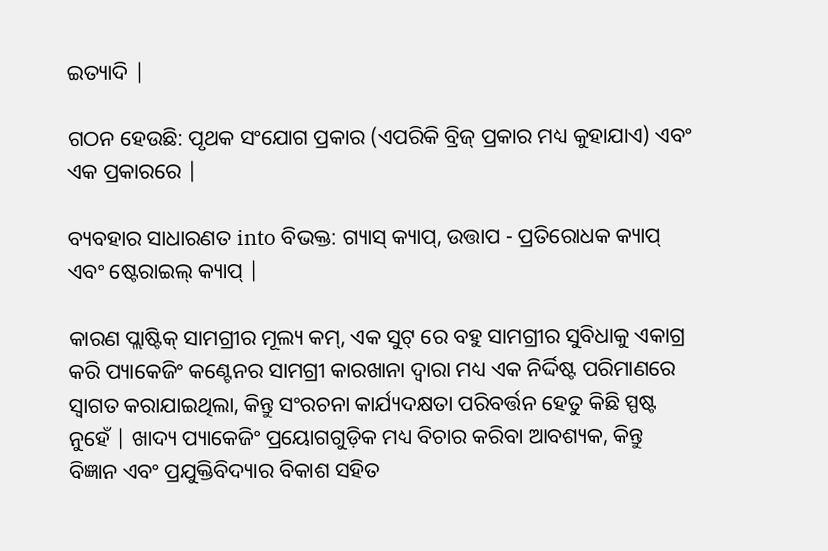ଇତ୍ୟାଦି |

ଗଠନ ହେଉଛି: ପୃଥକ ସଂଯୋଗ ପ୍ରକାର (ଏପରିକି ବ୍ରିଜ୍ ପ୍ରକାର ମଧ୍ୟ କୁହାଯାଏ) ଏବଂ ଏକ ପ୍ରକାରରେ |

ବ୍ୟବହାର ସାଧାରଣତ into ବିଭକ୍ତ: ଗ୍ୟାସ୍ କ୍ୟାପ୍, ଉତ୍ତାପ - ପ୍ରତିରୋଧକ କ୍ୟାପ୍ ଏବଂ ଷ୍ଟେରାଇଲ୍ କ୍ୟାପ୍ |

କାରଣ ପ୍ଲାଷ୍ଟିକ୍ ସାମଗ୍ରୀର ମୂଲ୍ୟ କମ୍, ଏକ ସୁଟ୍ ରେ ବହୁ ସାମଗ୍ରୀର ସୁବିଧାକୁ ଏକାଗ୍ର କରି ପ୍ୟାକେଜିଂ କଣ୍ଟେନର ସାମଗ୍ରୀ କାରଖାନା ଦ୍ୱାରା ମଧ୍ୟ ଏକ ନିର୍ଦ୍ଦିଷ୍ଟ ପରିମାଣରେ ସ୍ୱାଗତ କରାଯାଇଥିଲା, କିନ୍ତୁ ସଂରଚନା କାର୍ଯ୍ୟଦକ୍ଷତା ପରିବର୍ତ୍ତନ ହେତୁ କିଛି ସ୍ପଷ୍ଟ ନୁହେଁ | ଖାଦ୍ୟ ପ୍ୟାକେଜିଂ ପ୍ରୟୋଗଗୁଡ଼ିକ ମଧ୍ୟ ବିଚାର କରିବା ଆବଶ୍ୟକ, କିନ୍ତୁ ବିଜ୍ଞାନ ଏବଂ ପ୍ରଯୁକ୍ତିବିଦ୍ୟାର ବିକାଶ ସହିତ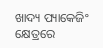ଖାଦ୍ୟ ପ୍ୟାକେଜିଂ କ୍ଷେତ୍ରରେ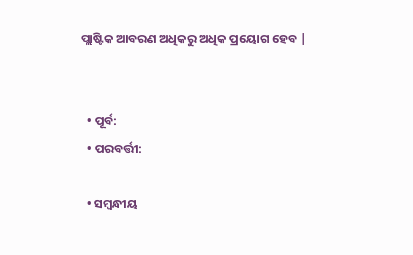ପ୍ଲାଷ୍ଟିକ ଆବରଣ ଅଧିକରୁ ଅଧିକ ପ୍ରୟୋଗ ହେବ |


  • ପୂର୍ବ:
  • ପରବର୍ତ୍ତୀ:

  • ସମ୍ବନ୍ଧୀୟ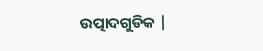ଉତ୍ପାଦଗୁଡିକ |